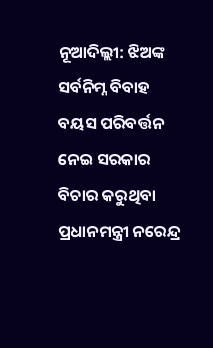ନୂଆଦିଲ୍ଲୀ: ଝିଅଙ୍କ ସର୍ବନିମ୍ନ ବିବାହ ବୟସ ପରିବର୍ତ୍ତନ ନେଇ ସରକାର ବିଚାର କରୁଥିବା ପ୍ରଧାନମନ୍ତ୍ରୀ ନରେନ୍ଦ୍ର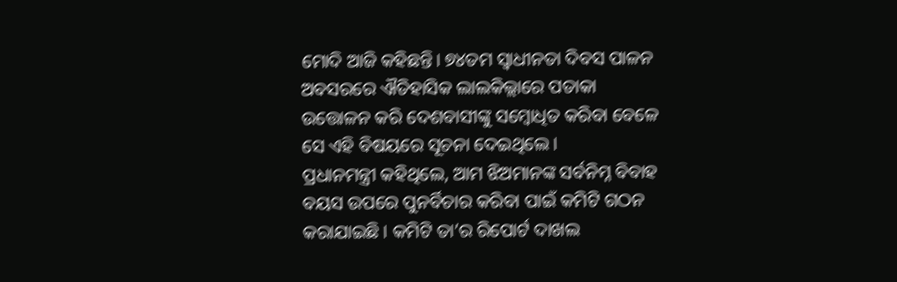ମୋଦି ଆଜି କହିଛନ୍ତି। ୭୪ତମ ସ୍ୱାଧୀନତା ଦିବସ ପାଳନ ଅବସରରେ ଐତିହାସିକ ଲାଲକିଲ୍ଲାରେ ପତାକା ଉତ୍ତୋଳନ କରି ଦେଶବାସୀଙ୍କୁ ସମ୍ବୋଧିତ କରିବା ବେଳେ ସେ ଏହି ବିଷୟରେ ସୂଚନା ଦେଇଥିଲେ।
ପ୍ରଧାନମନ୍ତ୍ରୀ କହିଥିଲେ, ଆମ ଝିଅମାନଙ୍କ ସର୍ବନିମ୍ନ ବିବାହ ବୟସ ଉପରେ ପୁନର୍ବିଚାର କରିବା ପାଇଁ କମିଟି ଗଠନ କରାଯାଇଛି। କମିଟି ତା’ର ରିପୋର୍ଟ ଦାଖଲ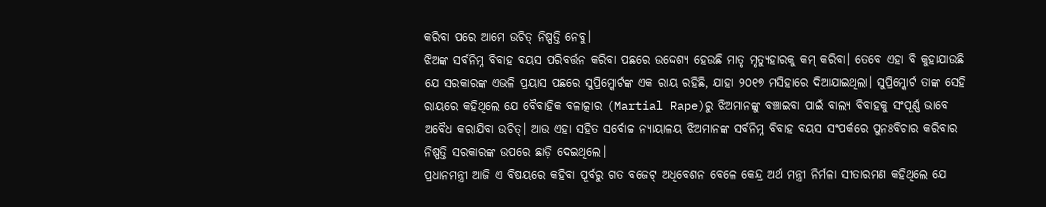କରିବା ପରେ ଆମେ ଉଚିତ୍ ନିଷ୍ପତ୍ତି ନେବୁ।
ଝିଅଙ୍କ ସର୍ବନିମ୍ନ ବିବାହ ବୟସ ପରିବର୍ତ୍ତନ କରିବା ପଛରେ ଉଦ୍ଦେଶ୍ୟ ହେଉଛି ମାତୃ ମୃତ୍ୟୁହାରକୁ କମ୍ କରିବା। ତେବେ ଏହା ବି କୁହାଯାଉଛି ଯେ ସରକାରଙ୍କ ଏଭଳି ପ୍ରୟାସ ପଛରେ ସୁପ୍ରିମ୍କୋର୍ଟଙ୍କ ଏକ ରାୟ ରହିଛି, ଯାହା ୨୦୧୭ ମସିହାରେ ଦିଆଯାଇଥିଲା। ସୁପ୍ରିମ୍କୋର୍ଟ ତାଙ୍କ ସେହି ରାୟରେ କହିଥିଲେ ଯେ ବୈବାହିକ ବଳାତ୍କାର (Martial Rape)ରୁ ଝିଅମାନଙ୍କୁ ବଞ୍ଚାଇବା ପାଇଁ ବାଲ୍ୟ ବିବାହକୁ ସଂପୂର୍ଣ୍ଣ ଭାବେ ଅବୈଧ କରାଯିବା ଉଚିତ୍। ଆଉ ଏହା ସହିତ ସର୍ବୋଚ୍ଚ ନ୍ୟାୟାଳୟ ଝିଅମାନଙ୍କ ସର୍ବନିମ୍ନ ବିବାହ ବୟସ ସଂପର୍କରେ ପୁନଃବିଚାର କରିବାର ନିଷ୍ପତ୍ତି ସରକାରଙ୍କ ଉପରେ ଛାଡ଼ି ଦେଇଥିଲେ।
ପ୍ରଧାନମନ୍ତ୍ରୀ ଆଜି ଏ ବିଷୟରେ କହିବା ପୂର୍ବରୁ ଗତ ବଜେଟ୍ ଅଧିବେଶନ ବେଳେ କେନ୍ଦ୍ର ଅର୍ଥ ମନ୍ତ୍ରୀ ନିର୍ମଳା ସୀତାରମଣ କହିଥିଲେ ଯେ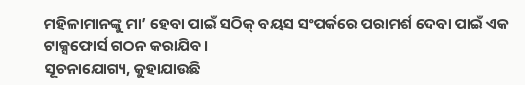ମହିଳାମାନଙ୍କୁ ମା’ ହେବା ପାଇଁ ସଠିକ୍ ବୟସ ସଂପର୍କରେ ପରାମର୍ଶ ଦେବା ପାଇଁ ଏକ ଟାକ୍ସଫୋର୍ସ ଗଠନ କରାଯିବ।
ସୂଚନାଯୋଗ୍ୟ, କୁହାଯାଉଛି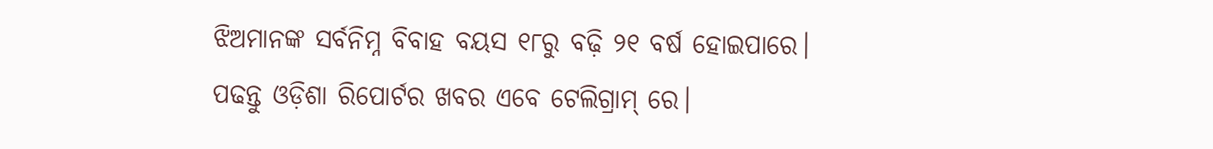ଝିଅମାନଙ୍କ ସର୍ବନିମ୍ନ ବିବାହ ବୟସ ୧୮ରୁ ବଢ଼ି ୨୧ ବର୍ଷ ହୋଇପାରେ।
ପଢନ୍ତୁ ଓଡ଼ିଶା ରିପୋର୍ଟର ଖବର ଏବେ ଟେଲିଗ୍ରାମ୍ ରେ।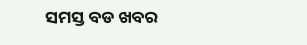ସମସ୍ତ ବଡ ଖବର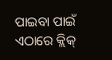ପାଇବା ପାଇଁ ଏଠାରେ କ୍ଲିକ୍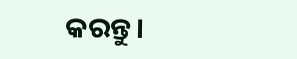କରନ୍ତୁ।